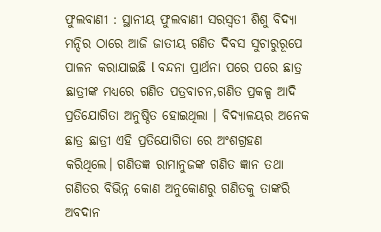ଫୁଲବାଣୀ : ସ୍ଥାନୀୟ ଫୁଲବାଣୀ ସରସ୍ବତୀ ଶିଶୁ ବିଦ୍ୟା ମନ୍ଦିର ଠାରେ ଆଜି ଜାତୀୟ ଗଣିତ ଦିବସ ସୁଚାରୁରୂପେ ପାଳନ କରାଯାଇଛି l ବନ୍ଦନା ପ୍ରାର୍ଥନା ପରେ ପରେ ଛାତ୍ର ଛାତ୍ରୀଙ୍କ ମଧ୍ୟରେ ଗଣିତ ପତ୍ରବାଚନ,ଗଣିତ ପ୍ରକଳ୍ପ ଆଦି ପ୍ରତିଯୋଗିତା ଅନୁଷ୍ଠିତ ହୋଇଥିଲା । ବିଦ୍ୟାଳୟର ଅନେକ ଛାତ୍ର ଛାତ୍ରୀ ଏହି ପ୍ରତିଯୋଗିତା ରେ ଅଂଶଗ୍ରହଣ କରିଥିଲେ। ଗଣିତଜ୍ଞ ରାମାନୁଜଙ୍କ ଗଣିତ ଜ୍ଞାନ ତଥା ଗଣିତର ବିଭିନ୍ନ କୋଣ ଅନୁକୋଣରୁ ଗଣିତକୁ ତାଙ୍କରି ଅବଦାନ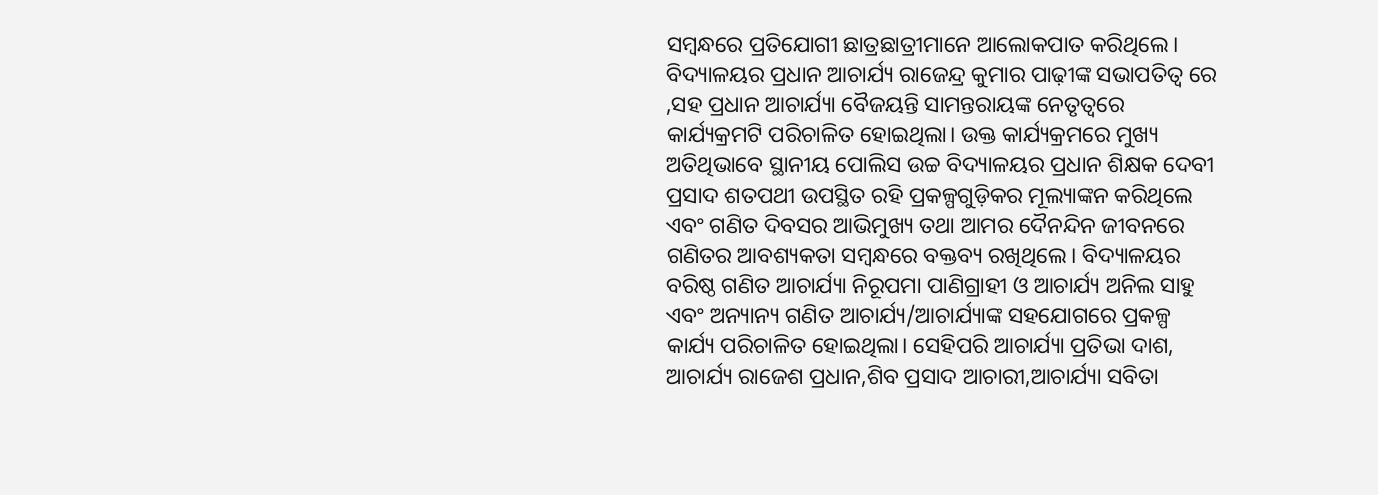ସମ୍ବନ୍ଧରେ ପ୍ରତିଯୋଗୀ ଛାତ୍ରଛାତ୍ରୀମାନେ ଆଲୋକପାତ କରିଥିଲେ। ବିଦ୍ୟାଳୟର ପ୍ରଧାନ ଆଚାର୍ଯ୍ୟ ରାଜେନ୍ଦ୍ର କୁମାର ପାଢ଼ୀଙ୍କ ସଭାପତିତ୍ୱ ରେ ,ସହ ପ୍ରଧାନ ଆଚାର୍ଯ୍ୟା ବୈଜୟନ୍ତି ସାମନ୍ତରାୟଙ୍କ ନେତୃତ୍ୱରେ କାର୍ଯ୍ୟକ୍ରମଟି ପରିଚାଳିତ ହୋଇଥିଲା। ଉକ୍ତ କାର୍ଯ୍ୟକ୍ରମରେ ମୁଖ୍ୟ ଅତିଥିଭାବେ ସ୍ଥାନୀୟ ପୋଲିସ ଉଚ୍ଚ ବିଦ୍ୟାଳୟର ପ୍ରଧାନ ଶିକ୍ଷକ ଦେବୀ ପ୍ରସାଦ ଶତପଥୀ ଉପସ୍ଥିତ ରହି ପ୍ରକଳ୍ପଗୁଡ଼ିକର ମୂଲ୍ୟାଙ୍କନ କରିଥିଲେ ଏବଂ ଗଣିତ ଦିବସର ଆଭିମୁଖ୍ୟ ତଥା ଆମର ଦୈନନ୍ଦିନ ଜୀବନରେ ଗଣିତର ଆବଶ୍ୟକତା ସମ୍ବନ୍ଧରେ ବକ୍ତବ୍ୟ ରଖିଥିଲେ। ବିଦ୍ୟାଳୟର ବରିଷ୍ଠ ଗଣିତ ଆଚାର୍ଯ୍ୟା ନିରୂପମା ପାଣିଗ୍ରାହୀ ଓ ଆଚାର୍ଯ୍ୟ ଅନିଲ ସାହୁ ଏବଂ ଅନ୍ୟାନ୍ୟ ଗଣିତ ଆଚାର୍ଯ୍ୟ/ଆଚାର୍ଯ୍ୟାଙ୍କ ସହଯୋଗରେ ପ୍ରକଳ୍ପ କାର୍ଯ୍ୟ ପରିଚାଳିତ ହୋଇଥିଲା। ସେହିପରି ଆଚାର୍ଯ୍ୟା ପ୍ରତିଭା ଦାଶ, ଆଚାର୍ଯ୍ୟ ରାଜେଶ ପ୍ରଧାନ,ଶିବ ପ୍ରସାଦ ଆଚାରୀ,ଆଚାର୍ଯ୍ୟା ସବିତା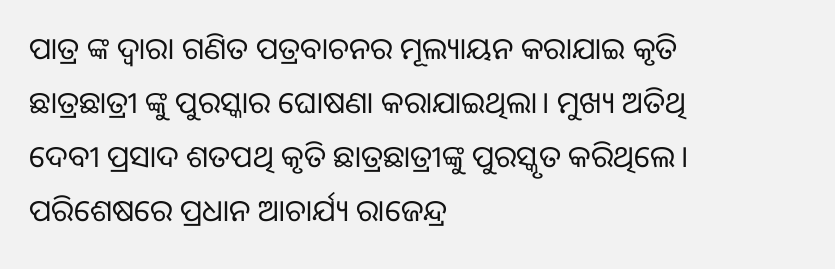ପାତ୍ର ଙ୍କ ଦ୍ୱାରା ଗଣିତ ପତ୍ରବାଚନର ମୂଲ୍ୟାୟନ କରାଯାଇ କୃତି ଛାତ୍ରଛାତ୍ରୀ ଙ୍କୁ ପୁରସ୍କାର ଘୋଷଣା କରାଯାଇଥିଲା। ମୁଖ୍ୟ ଅତିଥି ଦେବୀ ପ୍ରସାଦ ଶତପଥି କୃତି ଛାତ୍ରଛାତ୍ରୀଙ୍କୁ ପୁରସ୍କୃତ କରିଥିଲେ। ପରିଶେଷରେ ପ୍ରଧାନ ଆଚାର୍ଯ୍ୟ ରାଜେନ୍ଦ୍ର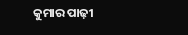କୁମାର ପାଢ଼ୀ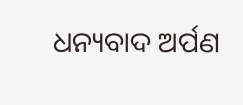ଧନ୍ୟବାଦ ଅର୍ପଣ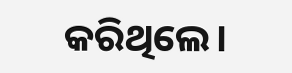କରିଥିଲେ।